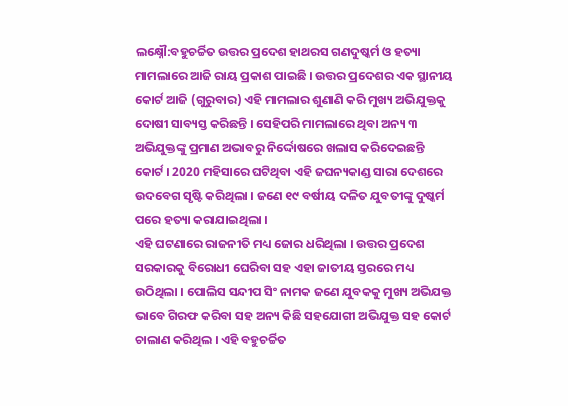ଲକ୍ଷ୍ନୌ:ବହୁଚର୍ଚ୍ଚିତ ଉତ୍ତର ପ୍ରଦେଶ ହାଥରସ ଗଣଦୁଷ୍କର୍ମ ଓ ହତ୍ୟା ମାମଲାରେ ଆଜି ରାୟ ପ୍ରକାଶ ପାଇଛି । ଉତ୍ତର ପ୍ରଦେଶର ଏକ ସ୍ଥାନୀୟ କୋର୍ଟ ଆଜି (ଗୁରୁବାର) ଏହି ମାମଲାର ଶୁଣାଣି କରି ମୁଖ୍ୟ ଅଭିଯୁକ୍ତକୁ ଦୋଷୀ ସାବ୍ୟସ୍ତ କରିଛନ୍ତି । ସେହିପରି ମାମଲାରେ ଥିବା ଅନ୍ୟ ୩ ଅଭିଯୁକ୍ତଙ୍କୁ ପ୍ରମାଣ ଅଭାବରୁ ନିର୍ଦ୍ଦୋଷରେ ଖଲାସ କରିଦେଇଛନ୍ତି କୋର୍ଟ । 2020 ମହିସାରେ ଘଟିଥିବା ଏହି ଜଘନ୍ୟକାଣ୍ଡ ସାରା ଦେଶରେ ଉଦବେଗ ସୃଷ୍ଟି କରିଥିଲା । ଜଣେ ୧୯ ବର୍ଷୀୟ ଦଳିତ ଯୁବତୀଙ୍କୁ ଦୁଷ୍କର୍ମ ପରେ ହତ୍ୟା କରାଯାଇଥିଲା ।
ଏହି ଘଟଣାରେ ରାଜନୀତି ମଧ୍ୟ ଜୋର ଧରିଥିଲା । ଉତ୍ତର ପ୍ରଦେଶ ସରକାରକୁ ବିରୋଧୀ ଘେରିବା ସହ ଏହା ଜାତୀୟ ସ୍ତରରେ ମଧ୍ୟ ଉଠିଥିଲା । ପୋଲିସ ସନ୍ଦୀପ ସିଂ ନାମକ ଜଣେ ଯୁବକକୁ ମୁଖ୍ୟ ଅଭିଯକ୍ତ ଭାବେ ଗିରଫ କରିବା ସହ ଅନ୍ୟ କିଛି ସହଯୋଗୀ ଅଭିଯୁକ୍ତ ସହ କୋର୍ଟ ଚାଲାଣ କରିଥିଲ । ଏହି ବହୁଚର୍ଚ୍ଚିତ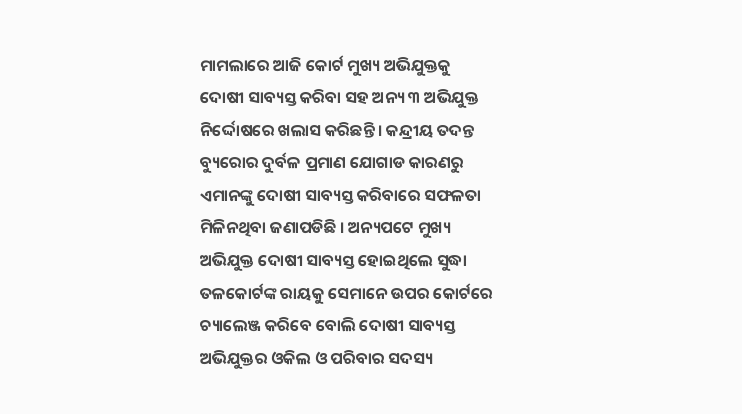ମାମଲାରେ ଆଜି କୋର୍ଟ ମୁଖ୍ୟ ଅଭିଯୁକ୍ତକୁ ଦୋଷୀ ସାବ୍ୟସ୍ତ କରିବା ସହ ଅନ୍ୟ ୩ ଅଭିଯୁକ୍ତ ନିର୍ଦ୍ଦୋଷରେ ଖଲାସ କରିଛନ୍ତି । କନ୍ଦ୍ରୀୟ ତଦନ୍ତ ବ୍ୟୁରୋର ଦୁର୍ବଳ ପ୍ରମାଣ ଯୋଗାଡ କାରଣରୁ ଏମାନଙ୍କୁ ଦୋଷୀ ସାବ୍ୟସ୍ତ କରିବାରେ ସଫଳତା ମିଳିନଥିବା ଜଣାପଡିଛି । ଅନ୍ୟପଟେ ମୁଖ୍ୟ ଅଭିଯୁକ୍ତ ଦୋଷୀ ସାବ୍ୟସ୍ତ ହୋଇଥିଲେ ସୁଦ୍ଧା ତଳକୋର୍ଟଙ୍କ ରାୟକୁ ସେମାନେ ଉପର କୋର୍ଟରେ ଚ୍ୟାଲେଞ୍ଜ କରିବେ ବୋଲି ଦୋଷୀ ସାବ୍ୟସ୍ତ ଅଭିଯୁକ୍ତର ଓକିଲ ଓ ପରିବାର ସଦସ୍ୟ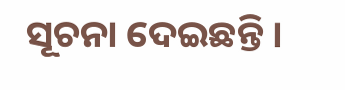ସୂଚନା ଦେଇଛନ୍ତି ।